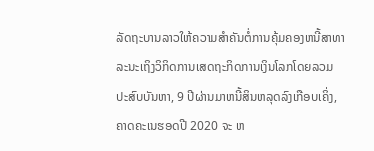ລັດຖະບານລາວໃຫ້ຄວາມສຳຄັນຕໍ່ການຄຸ້ມຄອງຫນີ້ສາທາລະນະເຖິງວິກິດການເສດຖະກິດການເງິນໂລກໂດຍລວມປະສົບບັນຫາ, 9 ປີຜ່ານມາຫນີ້ສິນຫລຸດລົງເກືອບເຄິ່ງ, ຄາດຄະເນຮອດປີ 2020 ຈະ ຫ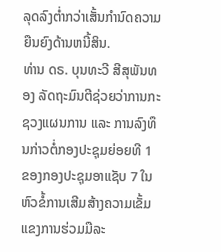ລຸດລົງຕ່ຳກວ່າເສັ້ນກຳນົດຄວາມຍືນຍົງດ້ານຫນີ້ສິນ.
ທ່ານ ດຣ. ບຸນທະວີ ສີສຸພັນທອງ ລັດຖະມົນຕີຊ່ວຍວ່າການກະຊວງແຜນການ ແລະ ການລົງທຶນກ່າວຕໍ່ກອງປະຊຸມຍ່ອຍທີ 1 ຂອງກອງປະຊຸມອາແຊັບ 7 ໃນຫົວຂໍ້ການເສີມສ້າງຄວາມເຂັ້ມແຂງການຮ່ວມມືລະ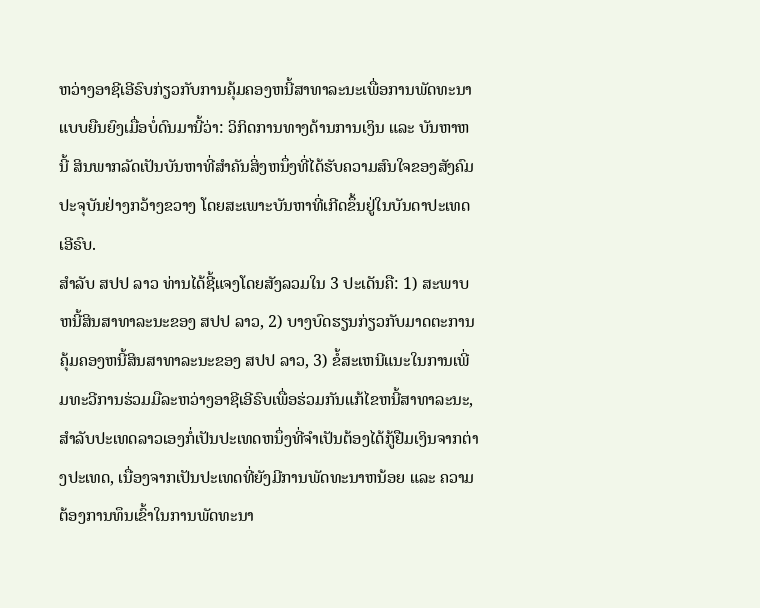ຫວ່າງອາຊີເອີຣົບກ່ຽວກັບການຄຸ້ມຄອງຫນີ້ສາທາລະນະເພື່ອການພັດທະນາແບບຍືນຍົງເມື່ອບໍ່ດົນມານີ້ວ່າ: ວິກິດການທາງດ້ານການເງິນ ແລະ ບັນຫາຫນີ້ ສິນພາກລັດເປັນບັນຫາທີ່ສຳຄັນສິ່ງຫນຶ່ງທີ່ໄດ້ຮັບຄວາມສົນໃຈຂອງສັງຄົມປະຈຸບັນຢ່າງກວ້າງຂວາງ ໂດຍສະເພາະບັນຫາທີ່ເກີດຂຶ້ນຢູ່ໃນບັນດາປະເທດເອີຣົບ.
ສຳລັບ ສປປ ລາວ ທ່ານໄດ້ຊີ້ແຈງໂດຍສັງລວມໃນ 3 ປະເດັນຄື: 1) ສະພາບຫນີ້ສິນສາທາລະນະຂອງ ສປປ ລາວ, 2) ບາງບົດຮຽນກ່ຽວກັບມາດຕະການຄຸ້ມຄອງຫນີ້ສິນສາທາລະນະຂອງ ສປປ ລາວ, 3) ຂໍ້ສະເຫນີແນະໃນການເພີ່ມທະວີການຮ່ວມມືລະຫວ່າງອາຊີເອີຣົບເພື່ອຮ່ວມກັນແກ້ໄຂຫນີ້ສາທາລະນະ, ສຳລັບປະເທດລາວເອງກໍ່ເປັນປະເທດຫນຶ່ງທີ່ຈຳເປັນຕ້ອງໄດ້ກູ້ຢືມເງິນຈາກຕ່າງປະເທດ, ເນື່ອງຈາກເປັນປະເທດທີ່ຍັງມີການພັດທະນາຫນ້ອຍ ແລະ ຄວາມຕ້ອງການທຶນເຂົ້າໃນການພັດທະນາ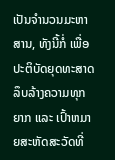ເປັນຈຳນວນມະຫາສານ, ທັງນີ້ກໍ່ ເພື່ອປະຕິບັດຍຸດທະສາດລຶບລ້າງຄວາມທຸກຍາກ ແລະ ເປົ້າຫມາຍສະຫັດສະວັດທີ່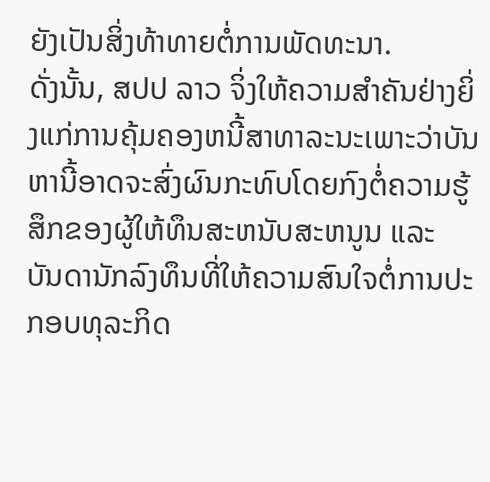ຍັງເປັນສິ່ງທ້າທາຍຕໍ່ການພັດທະນາ.
ດັ່ງນັ້ນ, ສປປ ລາວ ຈິ່ງໃຫ້ຄວາມສຳຄັນຢ່າງຍິ່ງແກ່ການຄຸ້ມຄອງຫນີ້ສາທາລະນະເພາະວ່າບັນຫານີ້ອາດຈະສົ່ງຜົນກະທົບໂດຍກົງຕໍ່ຄວາມຮູ້ສຶກຂອງຜູ້ໃຫ້ທຶນສະຫນັບສະຫນູນ ແລະ ບັນດານັກລົງທຶນທີ່ໃຫ້ຄວາມສົນໃຈຕໍ່ການປະກອບທຸລະກິດ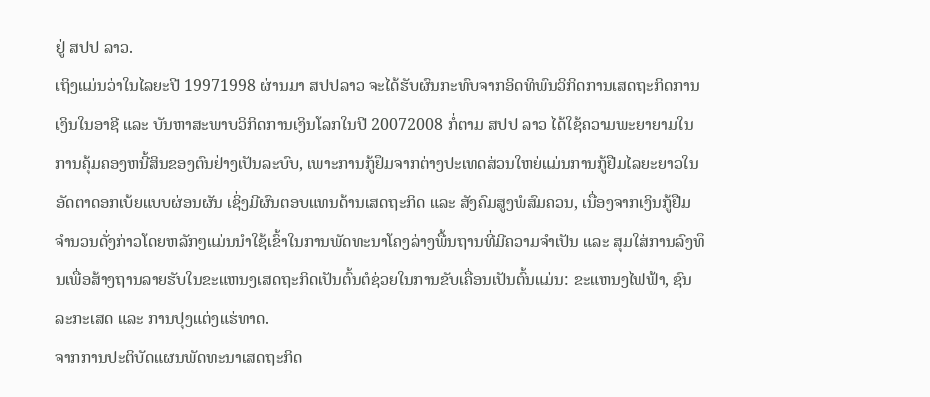ຢູ່ ສປປ ລາວ.
ເຖິງແມ່ນວ່າໃນໄລຍະປີ 19971998 ຜ່ານມາ ສປປລາວ ຈະໄດ້ຮັບຜົນກະທົບຈາກອິດທິພົນວິກິດການເສດຖະກິດການເງິນໃນອາຊີ ແລະ ບັນຫາສະພາບວິກິດການເງິນໂລກໃນປີ 20072008 ກໍ່ຕາມ ສປປ ລາວ ໄດ້ໃຊ້ຄວາມພະຍາຍາມໃນການຄຸ້ມຄອງຫນີ້ສິນຂອງຕົນຢ່າງເປັນລະບົບ, ເພາະການກູ້ຢຶມຈາກຕ່າງປະເທດສ່ວນໃຫຍ່ແມ່ນການກູ້ຢືມໄລຍະຍາວໃນອັດຕາດອກເບ້ຍແບບຜ່ອນຜັນ ເຊິ່ງມີຜົນຕອບແທນດ້ານເສດຖະກິດ ແລະ ສັງຄົມສູງພໍສົມຄວນ, ເນື່ອງຈາກເງິນກູ້ຢືມຈຳນວນດັ່ງກ່າວໂດຍຫລັກໆແມ່ນນຳໃຊ້ເຂົ້າໃນການພັດທະນາໂຄງລ່າງພື້ນຖານທີ່ມີຄວາມຈຳເປັນ ແລະ ສຸມໃສ່ການລົງທຶນເພື່ອສ້າງຖານລາຍຮັບໃນຂະແຫນງເສດຖະກິດເປັນຕົ້ນຕໍຊ່ວຍໃນການຂັບເຄື່ອນເປັນຕົ້ນແມ່ນ: ຂະແຫນງໄຟຟ້າ, ຊົນລະກະເສດ ແລະ ການປຸງແຕ່ງແຮ່ທາດ.
ຈາກການປະຕິບັດແຜນພັດທະນາເສດຖະກິດ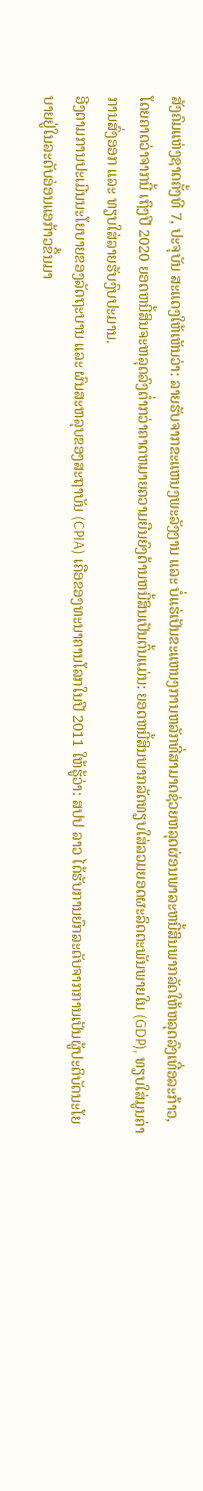ສັງຄົມແຫ່ງຊາດຄັ້ງທີ 7, ປະຈຸບັນ ສະແດງໃຫ້ເຫັນວ່າ: ລາຍຮັບຈາກຂະແຫນງພະລັງງານ ແລະ ບໍ່ແຮ່ເປັນຂະແຫນງການຫລັກທີ່ສາມາດຊ່ວຍຫລຸດຜ່ອນພາລະຫນີ້ສິນພາກລັດໃຫ້ຫລຸດລົງເທື່ອລະກ້າວ, ໂດຍຄາດວ່າຈາກນີ້ ເຖິງປີ 2020 ຍອດຫນີ້ສິນຈະຫລຸດລົງຕ່ຳກວ່າຄາດຫມາຍຄວາມຍືນຍົງດ້ານຫນີ້ສິນເປັນຕົ້ນແມ່ນ: ຍອດຫນີ້ສິນພາກລັດທຽບໃສ່ລວມຍອດຜະລິດຕະພັນພາຍໃນ (GDP), ທຽບໃສ່ມູນຄ່າການສົ່ງອອກ ແລະ ທຽບໃສ່ລາຍຮັບງົບປະມານ.
ອີງຕາມການປະເມີນນະໂຍບາຍຂອງລັດຖະບານ ແລະ ຜົນສະຫລຸບຂອງສະຖາບັນ (CPIA) ເຄືອຂອງທະນາຄານໂລກໃນປີ 2011 ໃຫ້ຮູ້ວ່າ: ສປປ ລາວ ໄດ້ຮັບການຍົກລະດັບຈາກການເປັນຜູ້ປະຕິບັດນະໂຍບາຍຢູ່ໃນລະດັບອ່ອນແອກ້າວຂຶ້ນມາ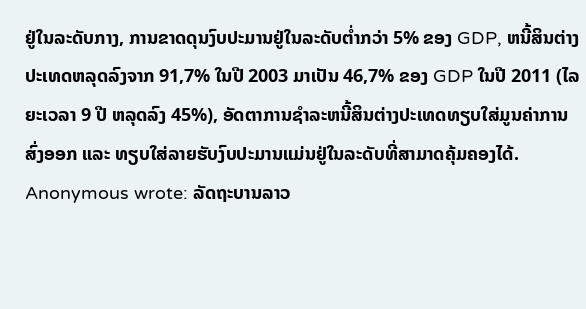ຢູ່ໃນລະດັບກາງ, ການຂາດດຸນງົບປະມານຢູ່ໃນລະດັບຕ່ຳກວ່າ 5% ຂອງ GDP, ຫນີ້ສິນຕ່າງປະເທດຫລຸດລົງຈາກ 91,7% ໃນປີ 2003 ມາເປັນ 46,7% ຂອງ GDP ໃນປີ 2011 (ໄລຍະເວລາ 9 ປີ ຫລຸດລົງ 45%), ອັດຕາການຊຳລະຫນີ້ສິນຕ່າງປະເທດທຽບໃສ່ມູນຄ່າການສົ່ງອອກ ແລະ ທຽບໃສ່ລາຍຮັບງົບປະມານແມ່ນຢູ່ໃນລະດັບທີ່ສາມາດຄຸ້ມຄອງໄດ້.
Anonymous wrote: ລັດຖະບານລາວ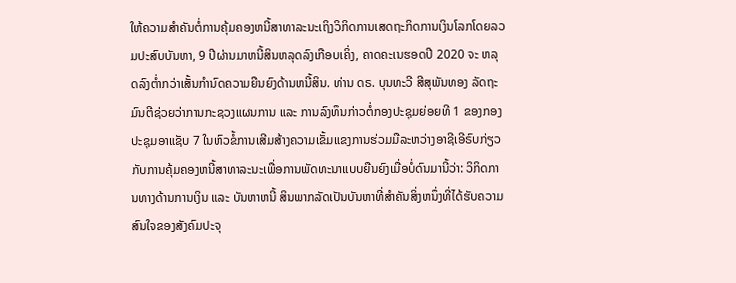ໃຫ້ຄວາມສຳຄັນຕໍ່ການຄຸ້ມຄອງຫນີ້ສາທາລະນະເຖິງວິກິດການເສດຖະກິດການເງິນໂລກໂດຍລວມປະສົບບັນຫາ, 9 ປີຜ່ານມາຫນີ້ສິນຫລຸດລົງເກືອບເຄິ່ງ, ຄາດຄະເນຮອດປີ 2020 ຈະ ຫລຸດລົງຕ່ຳກວ່າເສັ້ນກຳນົດຄວາມຍືນຍົງດ້ານຫນີ້ສິນ. ທ່ານ ດຣ. ບຸນທະວີ ສີສຸພັນທອງ ລັດຖະມົນຕີຊ່ວຍວ່າການກະຊວງແຜນການ ແລະ ການລົງທຶນກ່າວຕໍ່ກອງປະຊຸມຍ່ອຍທີ 1 ຂອງກອງປະຊຸມອາແຊັບ 7 ໃນຫົວຂໍ້ການເສີມສ້າງຄວາມເຂັ້ມແຂງການຮ່ວມມືລະຫວ່າງອາຊີເອີຣົບກ່ຽວກັບການຄຸ້ມຄອງຫນີ້ສາທາລະນະເພື່ອການພັດທະນາແບບຍືນຍົງເມື່ອບໍ່ດົນມານີ້ວ່າ: ວິກິດການທາງດ້ານການເງິນ ແລະ ບັນຫາຫນີ້ ສິນພາກລັດເປັນບັນຫາທີ່ສຳຄັນສິ່ງຫນຶ່ງທີ່ໄດ້ຮັບຄວາມສົນໃຈຂອງສັງຄົມປະຈຸ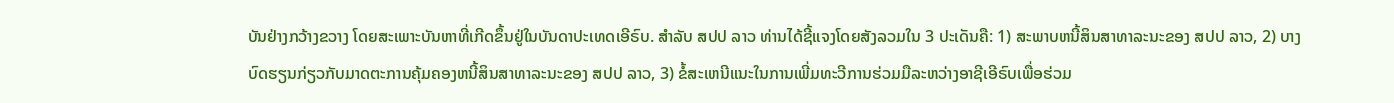ບັນຢ່າງກວ້າງຂວາງ ໂດຍສະເພາະບັນຫາທີ່ເກີດຂຶ້ນຢູ່ໃນບັນດາປະເທດເອີຣົບ. ສຳລັບ ສປປ ລາວ ທ່ານໄດ້ຊີ້ແຈງໂດຍສັງລວມໃນ 3 ປະເດັນຄື: 1) ສະພາບຫນີ້ສິນສາທາລະນະຂອງ ສປປ ລາວ, 2) ບາງບົດຮຽນກ່ຽວກັບມາດຕະການຄຸ້ມຄອງຫນີ້ສິນສາທາລະນະຂອງ ສປປ ລາວ, 3) ຂໍ້ສະເຫນີແນະໃນການເພີ່ມທະວີການຮ່ວມມືລະຫວ່າງອາຊີເອີຣົບເພື່ອຮ່ວມ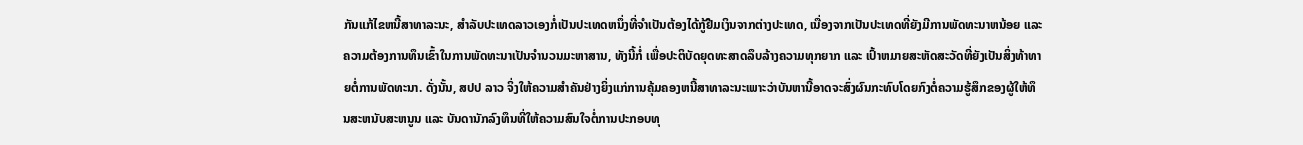ກັນແກ້ໄຂຫນີ້ສາທາລະນະ, ສຳລັບປະເທດລາວເອງກໍ່ເປັນປະເທດຫນຶ່ງທີ່ຈຳເປັນຕ້ອງໄດ້ກູ້ຢືມເງິນຈາກຕ່າງປະເທດ, ເນື່ອງຈາກເປັນປະເທດທີ່ຍັງມີການພັດທະນາຫນ້ອຍ ແລະ ຄວາມຕ້ອງການທຶນເຂົ້າໃນການພັດທະນາເປັນຈຳນວນມະຫາສານ, ທັງນີ້ກໍ່ ເພື່ອປະຕິບັດຍຸດທະສາດລຶບລ້າງຄວາມທຸກຍາກ ແລະ ເປົ້າຫມາຍສະຫັດສະວັດທີ່ຍັງເປັນສິ່ງທ້າທາຍຕໍ່ການພັດທະນາ. ດັ່ງນັ້ນ, ສປປ ລາວ ຈິ່ງໃຫ້ຄວາມສຳຄັນຢ່າງຍິ່ງແກ່ການຄຸ້ມຄອງຫນີ້ສາທາລະນະເພາະວ່າບັນຫານີ້ອາດຈະສົ່ງຜົນກະທົບໂດຍກົງຕໍ່ຄວາມຮູ້ສຶກຂອງຜູ້ໃຫ້ທຶນສະຫນັບສະຫນູນ ແລະ ບັນດານັກລົງທຶນທີ່ໃຫ້ຄວາມສົນໃຈຕໍ່ການປະກອບທຸ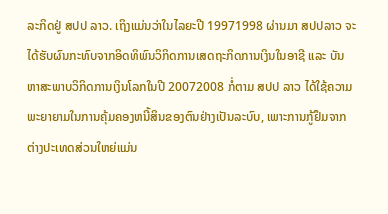ລະກິດຢູ່ ສປປ ລາວ. ເຖິງແມ່ນວ່າໃນໄລຍະປີ 19971998 ຜ່ານມາ ສປປລາວ ຈະໄດ້ຮັບຜົນກະທົບຈາກອິດທິພົນວິກິດການເສດຖະກິດການເງິນໃນອາຊີ ແລະ ບັນຫາສະພາບວິກິດການເງິນໂລກໃນປີ 20072008 ກໍ່ຕາມ ສປປ ລາວ ໄດ້ໃຊ້ຄວາມພະຍາຍາມໃນການຄຸ້ມຄອງຫນີ້ສິນຂອງຕົນຢ່າງເປັນລະບົບ, ເພາະການກູ້ຢຶມຈາກຕ່າງປະເທດສ່ວນໃຫຍ່ແມ່ນ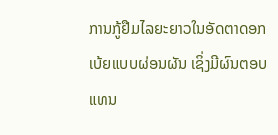ການກູ້ຢືມໄລຍະຍາວໃນອັດຕາດອກເບ້ຍແບບຜ່ອນຜັນ ເຊິ່ງມີຜົນຕອບແທນ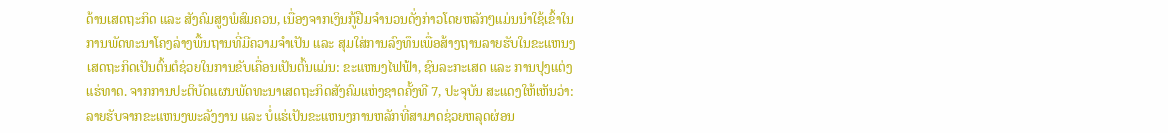ດ້ານເສດຖະກິດ ແລະ ສັງຄົມສູງພໍສົມຄວນ, ເນື່ອງຈາກເງິນກູ້ຢືມຈຳນວນດັ່ງກ່າວໂດຍຫລັກໆແມ່ນນຳໃຊ້ເຂົ້າໃນການພັດທະນາໂຄງລ່າງພື້ນຖານທີ່ມີຄວາມຈຳເປັນ ແລະ ສຸມໃສ່ການລົງທຶນເພື່ອສ້າງຖານລາຍຮັບໃນຂະແຫນງເສດຖະກິດເປັນຕົ້ນຕໍຊ່ວຍໃນການຂັບເຄື່ອນເປັນຕົ້ນແມ່ນ: ຂະແຫນງໄຟຟ້າ, ຊົນລະກະເສດ ແລະ ການປຸງແຕ່ງແຮ່ທາດ. ຈາກການປະຕິບັດແຜນພັດທະນາເສດຖະກິດສັງຄົມແຫ່ງຊາດຄັ້ງທີ 7, ປະຈຸບັນ ສະແດງໃຫ້ເຫັນວ່າ: ລາຍຮັບຈາກຂະແຫນງພະລັງງານ ແລະ ບໍ່ແຮ່ເປັນຂະແຫນງການຫລັກທີ່ສາມາດຊ່ວຍຫລຸດຜ່ອນ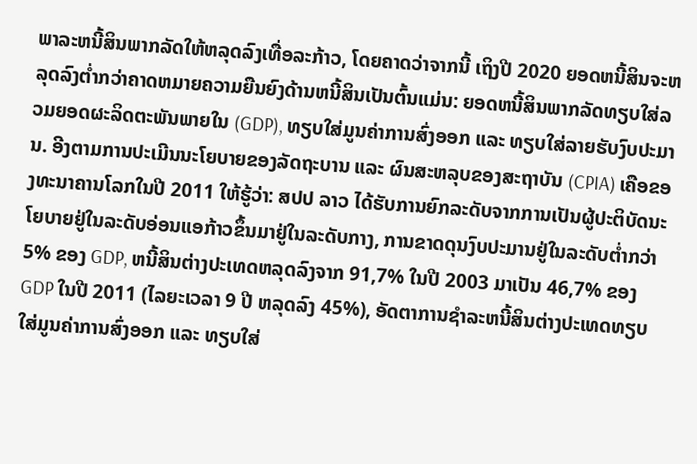ພາລະຫນີ້ສິນພາກລັດໃຫ້ຫລຸດລົງເທື່ອລະກ້າວ, ໂດຍຄາດວ່າຈາກນີ້ ເຖິງປີ 2020 ຍອດຫນີ້ສິນຈະຫລຸດລົງຕ່ຳກວ່າຄາດຫມາຍຄວາມຍືນຍົງດ້ານຫນີ້ສິນເປັນຕົ້ນແມ່ນ: ຍອດຫນີ້ສິນພາກລັດທຽບໃສ່ລວມຍອດຜະລິດຕະພັນພາຍໃນ (GDP), ທຽບໃສ່ມູນຄ່າການສົ່ງອອກ ແລະ ທຽບໃສ່ລາຍຮັບງົບປະມານ. ອີງຕາມການປະເມີນນະໂຍບາຍຂອງລັດຖະບານ ແລະ ຜົນສະຫລຸບຂອງສະຖາບັນ (CPIA) ເຄືອຂອງທະນາຄານໂລກໃນປີ 2011 ໃຫ້ຮູ້ວ່າ: ສປປ ລາວ ໄດ້ຮັບການຍົກລະດັບຈາກການເປັນຜູ້ປະຕິບັດນະໂຍບາຍຢູ່ໃນລະດັບອ່ອນແອກ້າວຂຶ້ນມາຢູ່ໃນລະດັບກາງ, ການຂາດດຸນງົບປະມານຢູ່ໃນລະດັບຕ່ຳກວ່າ 5% ຂອງ GDP, ຫນີ້ສິນຕ່າງປະເທດຫລຸດລົງຈາກ 91,7% ໃນປີ 2003 ມາເປັນ 46,7% ຂອງ GDP ໃນປີ 2011 (ໄລຍະເວລາ 9 ປີ ຫລຸດລົງ 45%), ອັດຕາການຊຳລະຫນີ້ສິນຕ່າງປະເທດທຽບໃສ່ມູນຄ່າການສົ່ງອອກ ແລະ ທຽບໃສ່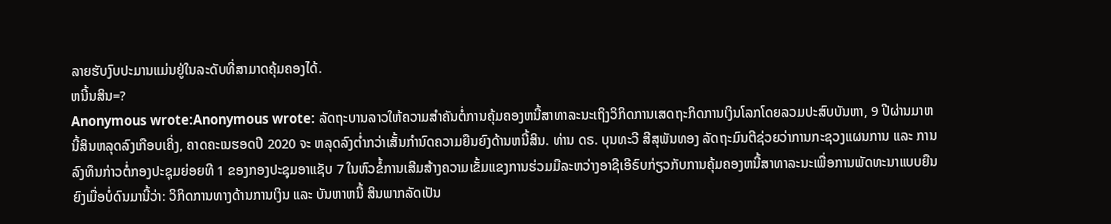ລາຍຮັບງົບປະມານແມ່ນຢູ່ໃນລະດັບທີ່ສາມາດຄຸ້ມຄອງໄດ້.
ຫນີ້ນສິນ=?
Anonymous wrote:Anonymous wrote: ລັດຖະບານລາວໃຫ້ຄວາມສຳຄັນຕໍ່ການຄຸ້ມຄອງຫນີ້ສາທາລະນະເຖິງວິກິດການເສດຖະກິດການເງິນໂລກໂດຍລວມປະສົບບັນຫາ, 9 ປີຜ່ານມາຫນີ້ສິນຫລຸດລົງເກືອບເຄິ່ງ, ຄາດຄະເນຮອດປີ 2020 ຈະ ຫລຸດລົງຕ່ຳກວ່າເສັ້ນກຳນົດຄວາມຍືນຍົງດ້ານຫນີ້ສິນ. ທ່ານ ດຣ. ບຸນທະວີ ສີສຸພັນທອງ ລັດຖະມົນຕີຊ່ວຍວ່າການກະຊວງແຜນການ ແລະ ການລົງທຶນກ່າວຕໍ່ກອງປະຊຸມຍ່ອຍທີ 1 ຂອງກອງປະຊຸມອາແຊັບ 7 ໃນຫົວຂໍ້ການເສີມສ້າງຄວາມເຂັ້ມແຂງການຮ່ວມມືລະຫວ່າງອາຊີເອີຣົບກ່ຽວກັບການຄຸ້ມຄອງຫນີ້ສາທາລະນະເພື່ອການພັດທະນາແບບຍືນຍົງເມື່ອບໍ່ດົນມານີ້ວ່າ: ວິກິດການທາງດ້ານການເງິນ ແລະ ບັນຫາຫນີ້ ສິນພາກລັດເປັນ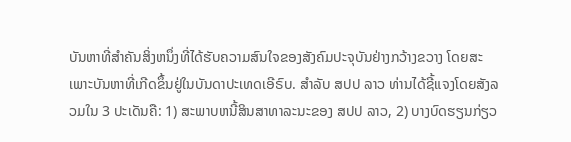ບັນຫາທີ່ສຳຄັນສິ່ງຫນຶ່ງທີ່ໄດ້ຮັບຄວາມສົນໃຈຂອງສັງຄົມປະຈຸບັນຢ່າງກວ້າງຂວາງ ໂດຍສະເພາະບັນຫາທີ່ເກີດຂຶ້ນຢູ່ໃນບັນດາປະເທດເອີຣົບ. ສຳລັບ ສປປ ລາວ ທ່ານໄດ້ຊີ້ແຈງໂດຍສັງລວມໃນ 3 ປະເດັນຄື: 1) ສະພາບຫນີ້ສິນສາທາລະນະຂອງ ສປປ ລາວ, 2) ບາງບົດຮຽນກ່ຽວ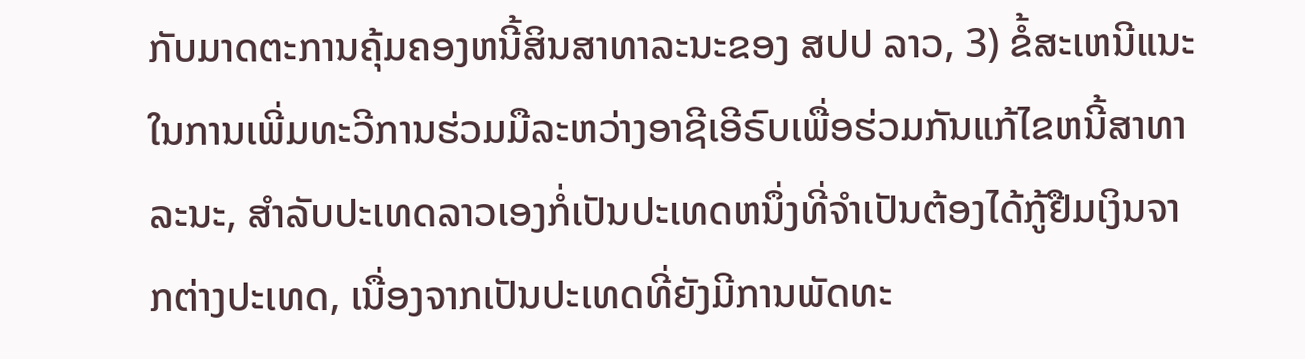ກັບມາດຕະການຄຸ້ມຄອງຫນີ້ສິນສາທາລະນະຂອງ ສປປ ລາວ, 3) ຂໍ້ສະເຫນີແນະໃນການເພີ່ມທະວີການຮ່ວມມືລະຫວ່າງອາຊີເອີຣົບເພື່ອຮ່ວມກັນແກ້ໄຂຫນີ້ສາທາລະນະ, ສຳລັບປະເທດລາວເອງກໍ່ເປັນປະເທດຫນຶ່ງທີ່ຈຳເປັນຕ້ອງໄດ້ກູ້ຢືມເງິນຈາກຕ່າງປະເທດ, ເນື່ອງຈາກເປັນປະເທດທີ່ຍັງມີການພັດທະ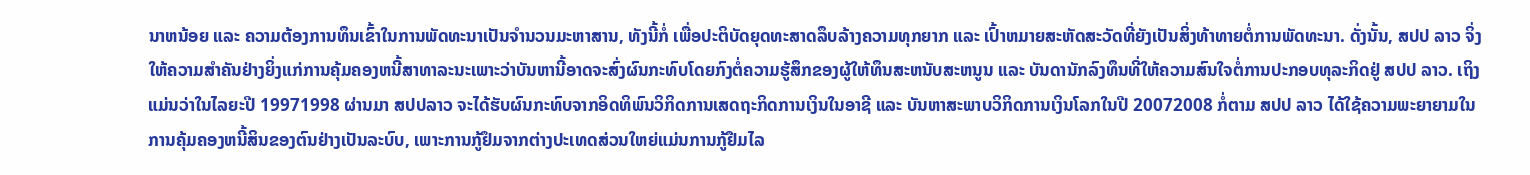ນາຫນ້ອຍ ແລະ ຄວາມຕ້ອງການທຶນເຂົ້າໃນການພັດທະນາເປັນຈຳນວນມະຫາສານ, ທັງນີ້ກໍ່ ເພື່ອປະຕິບັດຍຸດທະສາດລຶບລ້າງຄວາມທຸກຍາກ ແລະ ເປົ້າຫມາຍສະຫັດສະວັດທີ່ຍັງເປັນສິ່ງທ້າທາຍຕໍ່ການພັດທະນາ. ດັ່ງນັ້ນ, ສປປ ລາວ ຈິ່ງໃຫ້ຄວາມສຳຄັນຢ່າງຍິ່ງແກ່ການຄຸ້ມຄອງຫນີ້ສາທາລະນະເພາະວ່າບັນຫານີ້ອາດຈະສົ່ງຜົນກະທົບໂດຍກົງຕໍ່ຄວາມຮູ້ສຶກຂອງຜູ້ໃຫ້ທຶນສະຫນັບສະຫນູນ ແລະ ບັນດານັກລົງທຶນທີ່ໃຫ້ຄວາມສົນໃຈຕໍ່ການປະກອບທຸລະກິດຢູ່ ສປປ ລາວ. ເຖິງແມ່ນວ່າໃນໄລຍະປີ 19971998 ຜ່ານມາ ສປປລາວ ຈະໄດ້ຮັບຜົນກະທົບຈາກອິດທິພົນວິກິດການເສດຖະກິດການເງິນໃນອາຊີ ແລະ ບັນຫາສະພາບວິກິດການເງິນໂລກໃນປີ 20072008 ກໍ່ຕາມ ສປປ ລາວ ໄດ້ໃຊ້ຄວາມພະຍາຍາມໃນການຄຸ້ມຄອງຫນີ້ສິນຂອງຕົນຢ່າງເປັນລະບົບ, ເພາະການກູ້ຢຶມຈາກຕ່າງປະເທດສ່ວນໃຫຍ່ແມ່ນການກູ້ຢືມໄລ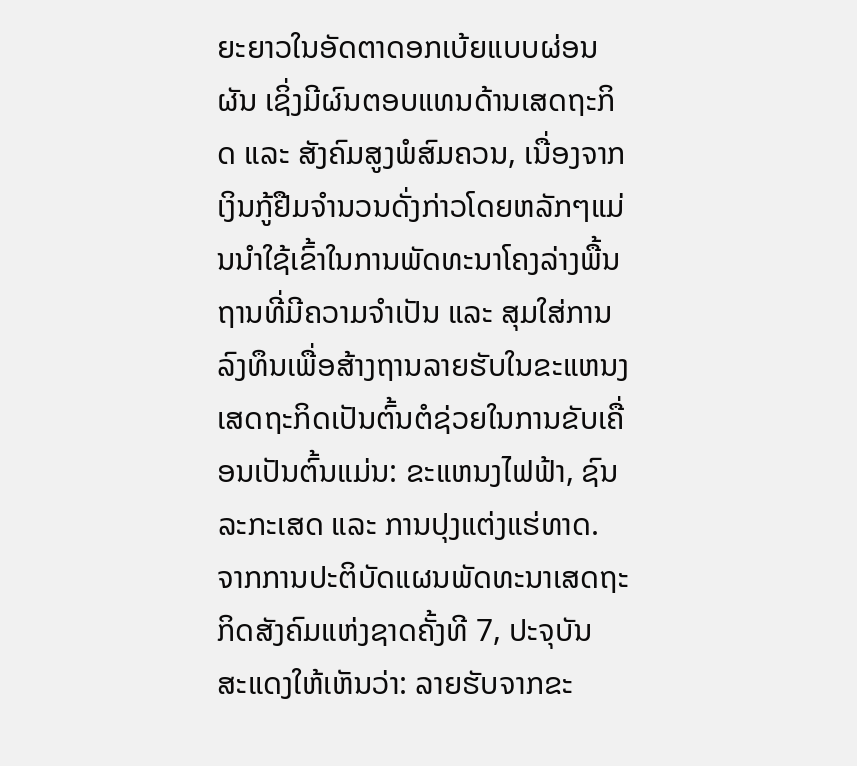ຍະຍາວໃນອັດຕາດອກເບ້ຍແບບຜ່ອນຜັນ ເຊິ່ງມີຜົນຕອບແທນດ້ານເສດຖະກິດ ແລະ ສັງຄົມສູງພໍສົມຄວນ, ເນື່ອງຈາກເງິນກູ້ຢືມຈຳນວນດັ່ງກ່າວໂດຍຫລັກໆແມ່ນນຳໃຊ້ເຂົ້າໃນການພັດທະນາໂຄງລ່າງພື້ນຖານທີ່ມີຄວາມຈຳເປັນ ແລະ ສຸມໃສ່ການລົງທຶນເພື່ອສ້າງຖານລາຍຮັບໃນຂະແຫນງເສດຖະກິດເປັນຕົ້ນຕໍຊ່ວຍໃນການຂັບເຄື່ອນເປັນຕົ້ນແມ່ນ: ຂະແຫນງໄຟຟ້າ, ຊົນລະກະເສດ ແລະ ການປຸງແຕ່ງແຮ່ທາດ. ຈາກການປະຕິບັດແຜນພັດທະນາເສດຖະກິດສັງຄົມແຫ່ງຊາດຄັ້ງທີ 7, ປະຈຸບັນ ສະແດງໃຫ້ເຫັນວ່າ: ລາຍຮັບຈາກຂະ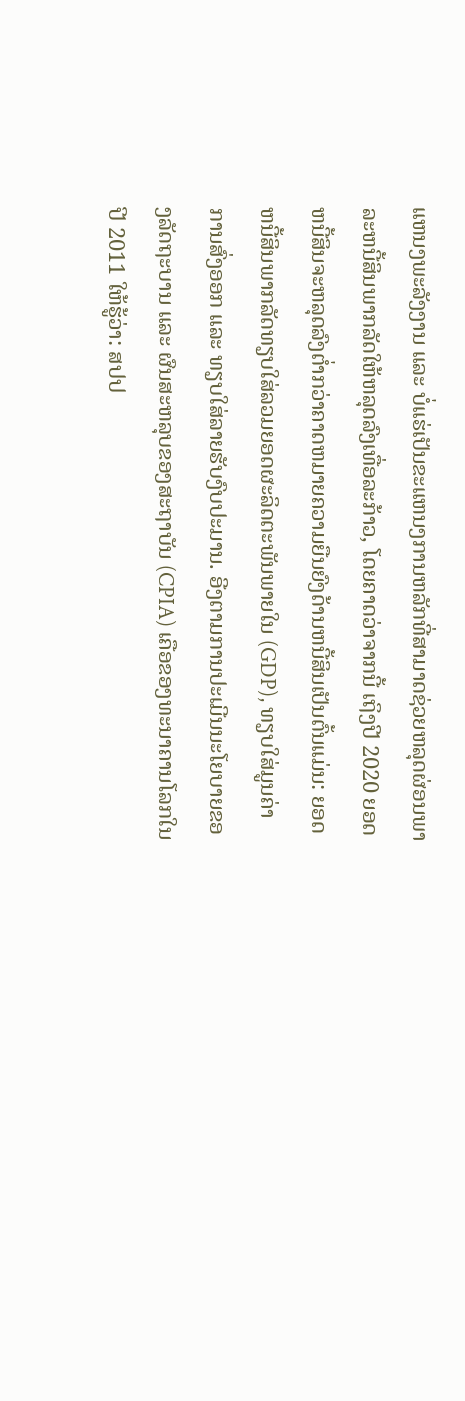ແຫນງພະລັງງານ ແລະ ບໍ່ແຮ່ເປັນຂະແຫນງການຫລັກທີ່ສາມາດຊ່ວຍຫລຸດຜ່ອນພາລະຫນີ້ສິນພາກລັດໃຫ້ຫລຸດລົງເທື່ອລະກ້າວ, ໂດຍຄາດວ່າຈາກນີ້ ເຖິງປີ 2020 ຍອດຫນີ້ສິນຈະຫລຸດລົງຕ່ຳກວ່າຄາດຫມາຍຄວາມຍືນຍົງດ້ານຫນີ້ສິນເປັນຕົ້ນແມ່ນ: ຍອດຫນີ້ສິນພາກລັດທຽບໃສ່ລວມຍອດຜະລິດຕະພັນພາຍໃນ (GDP), ທຽບໃສ່ມູນຄ່າການສົ່ງອອກ ແລະ ທຽບໃສ່ລາຍຮັບງົບປະມານ. ອີງຕາມການປະເມີນນະໂຍບາຍຂອງລັດຖະບານ ແລະ ຜົນສະຫລຸບຂອງສະຖາບັນ (CPIA) ເຄືອຂອງທະນາຄານໂລກໃນປີ 2011 ໃຫ້ຮູ້ວ່າ: ສປປ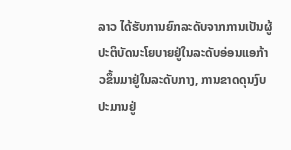ລາວ ໄດ້ຮັບການຍົກລະດັບຈາກການເປັນຜູ້ປະຕິບັດນະໂຍບາຍຢູ່ໃນລະດັບອ່ອນແອກ້າວຂຶ້ນມາຢູ່ໃນລະດັບກາງ, ການຂາດດຸນງົບປະມານຢູ່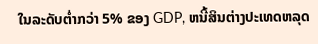ໃນລະດັບຕ່ຳກວ່າ 5% ຂອງ GDP, ຫນີ້ສິນຕ່າງປະເທດຫລຸດ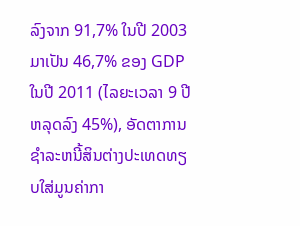ລົງຈາກ 91,7% ໃນປີ 2003 ມາເປັນ 46,7% ຂອງ GDP ໃນປີ 2011 (ໄລຍະເວລາ 9 ປີ ຫລຸດລົງ 45%), ອັດຕາການຊຳລະຫນີ້ສິນຕ່າງປະເທດທຽບໃສ່ມູນຄ່າກາ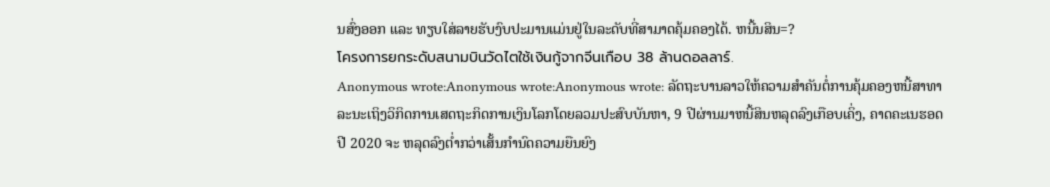ນສົ່ງອອກ ແລະ ທຽບໃສ່ລາຍຮັບງົບປະມານແມ່ນຢູ່ໃນລະດັບທີ່ສາມາດຄຸ້ມຄອງໄດ້. ຫນີ້ນສິນ=?
โครงการยกระดับสนามบินวัดไตใช้เงินกู้จากจีนเกือบ 38 ล้านดอลลาร์.
Anonymous wrote:Anonymous wrote:Anonymous wrote: ລັດຖະບານລາວໃຫ້ຄວາມສຳຄັນຕໍ່ການຄຸ້ມຄອງຫນີ້ສາທາລະນະເຖິງວິກິດການເສດຖະກິດການເງິນໂລກໂດຍລວມປະສົບບັນຫາ, 9 ປີຜ່ານມາຫນີ້ສິນຫລຸດລົງເກືອບເຄິ່ງ, ຄາດຄະເນຮອດປີ 2020 ຈະ ຫລຸດລົງຕ່ຳກວ່າເສັ້ນກຳນົດຄວາມຍືນຍົງ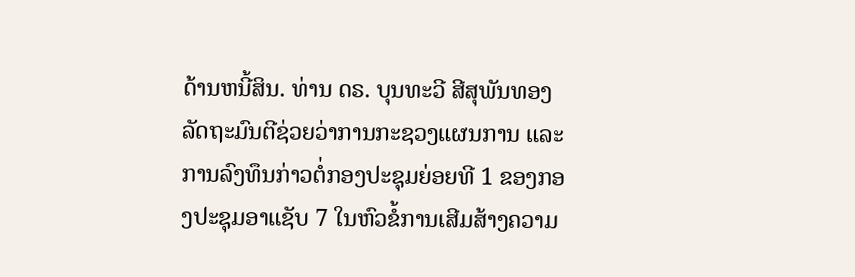ດ້ານຫນີ້ສິນ. ທ່ານ ດຣ. ບຸນທະວີ ສີສຸພັນທອງ ລັດຖະມົນຕີຊ່ວຍວ່າການກະຊວງແຜນການ ແລະ ການລົງທຶນກ່າວຕໍ່ກອງປະຊຸມຍ່ອຍທີ 1 ຂອງກອງປະຊຸມອາແຊັບ 7 ໃນຫົວຂໍ້ການເສີມສ້າງຄວາມ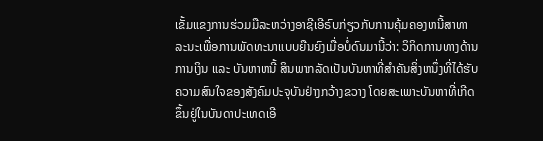ເຂັ້ມແຂງການຮ່ວມມືລະຫວ່າງອາຊີເອີຣົບກ່ຽວກັບການຄຸ້ມຄອງຫນີ້ສາທາລະນະເພື່ອການພັດທະນາແບບຍືນຍົງເມື່ອບໍ່ດົນມານີ້ວ່າ: ວິກິດການທາງດ້ານການເງິນ ແລະ ບັນຫາຫນີ້ ສິນພາກລັດເປັນບັນຫາທີ່ສຳຄັນສິ່ງຫນຶ່ງທີ່ໄດ້ຮັບຄວາມສົນໃຈຂອງສັງຄົມປະຈຸບັນຢ່າງກວ້າງຂວາງ ໂດຍສະເພາະບັນຫາທີ່ເກີດຂຶ້ນຢູ່ໃນບັນດາປະເທດເອີ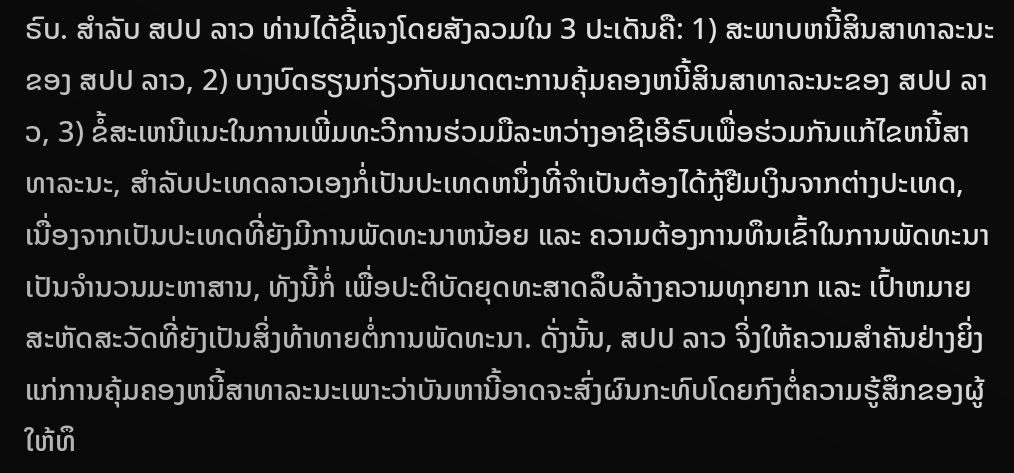ຣົບ. ສຳລັບ ສປປ ລາວ ທ່ານໄດ້ຊີ້ແຈງໂດຍສັງລວມໃນ 3 ປະເດັນຄື: 1) ສະພາບຫນີ້ສິນສາທາລະນະຂອງ ສປປ ລາວ, 2) ບາງບົດຮຽນກ່ຽວກັບມາດຕະການຄຸ້ມຄອງຫນີ້ສິນສາທາລະນະຂອງ ສປປ ລາວ, 3) ຂໍ້ສະເຫນີແນະໃນການເພີ່ມທະວີການຮ່ວມມືລະຫວ່າງອາຊີເອີຣົບເພື່ອຮ່ວມກັນແກ້ໄຂຫນີ້ສາທາລະນະ, ສຳລັບປະເທດລາວເອງກໍ່ເປັນປະເທດຫນຶ່ງທີ່ຈຳເປັນຕ້ອງໄດ້ກູ້ຢືມເງິນຈາກຕ່າງປະເທດ, ເນື່ອງຈາກເປັນປະເທດທີ່ຍັງມີການພັດທະນາຫນ້ອຍ ແລະ ຄວາມຕ້ອງການທຶນເຂົ້າໃນການພັດທະນາເປັນຈຳນວນມະຫາສານ, ທັງນີ້ກໍ່ ເພື່ອປະຕິບັດຍຸດທະສາດລຶບລ້າງຄວາມທຸກຍາກ ແລະ ເປົ້າຫມາຍສະຫັດສະວັດທີ່ຍັງເປັນສິ່ງທ້າທາຍຕໍ່ການພັດທະນາ. ດັ່ງນັ້ນ, ສປປ ລາວ ຈິ່ງໃຫ້ຄວາມສຳຄັນຢ່າງຍິ່ງແກ່ການຄຸ້ມຄອງຫນີ້ສາທາລະນະເພາະວ່າບັນຫານີ້ອາດຈະສົ່ງຜົນກະທົບໂດຍກົງຕໍ່ຄວາມຮູ້ສຶກຂອງຜູ້ໃຫ້ທຶ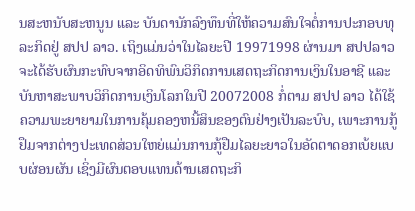ນສະຫນັບສະຫນູນ ແລະ ບັນດານັກລົງທຶນທີ່ໃຫ້ຄວາມສົນໃຈຕໍ່ການປະກອບທຸລະກິດຢູ່ ສປປ ລາວ. ເຖິງແມ່ນວ່າໃນໄລຍະປີ 19971998 ຜ່ານມາ ສປປລາວ ຈະໄດ້ຮັບຜົນກະທົບຈາກອິດທິພົນວິກິດການເສດຖະກິດການເງິນໃນອາຊີ ແລະ ບັນຫາສະພາບວິກິດການເງິນໂລກໃນປີ 20072008 ກໍ່ຕາມ ສປປ ລາວ ໄດ້ໃຊ້ຄວາມພະຍາຍາມໃນການຄຸ້ມຄອງຫນີ້ສິນຂອງຕົນຢ່າງເປັນລະບົບ, ເພາະການກູ້ຢຶມຈາກຕ່າງປະເທດສ່ວນໃຫຍ່ແມ່ນການກູ້ຢືມໄລຍະຍາວໃນອັດຕາດອກເບ້ຍແບບຜ່ອນຜັນ ເຊິ່ງມີຜົນຕອບແທນດ້ານເສດຖະກິ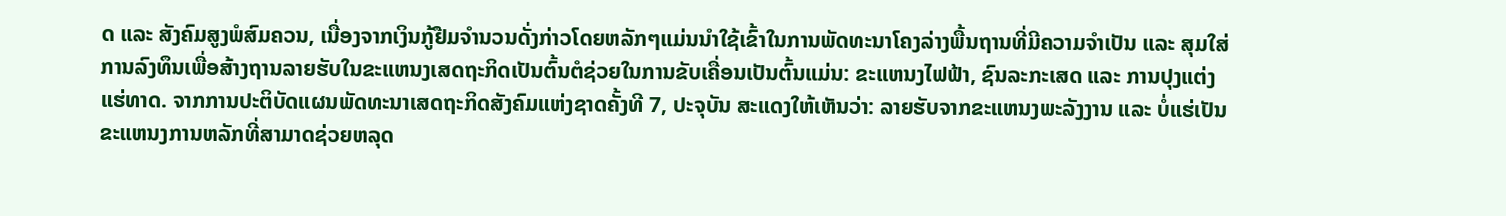ດ ແລະ ສັງຄົມສູງພໍສົມຄວນ, ເນື່ອງຈາກເງິນກູ້ຢືມຈຳນວນດັ່ງກ່າວໂດຍຫລັກໆແມ່ນນຳໃຊ້ເຂົ້າໃນການພັດທະນາໂຄງລ່າງພື້ນຖານທີ່ມີຄວາມຈຳເປັນ ແລະ ສຸມໃສ່ການລົງທຶນເພື່ອສ້າງຖານລາຍຮັບໃນຂະແຫນງເສດຖະກິດເປັນຕົ້ນຕໍຊ່ວຍໃນການຂັບເຄື່ອນເປັນຕົ້ນແມ່ນ: ຂະແຫນງໄຟຟ້າ, ຊົນລະກະເສດ ແລະ ການປຸງແຕ່ງແຮ່ທາດ. ຈາກການປະຕິບັດແຜນພັດທະນາເສດຖະກິດສັງຄົມແຫ່ງຊາດຄັ້ງທີ 7, ປະຈຸບັນ ສະແດງໃຫ້ເຫັນວ່າ: ລາຍຮັບຈາກຂະແຫນງພະລັງງານ ແລະ ບໍ່ແຮ່ເປັນຂະແຫນງການຫລັກທີ່ສາມາດຊ່ວຍຫລຸດ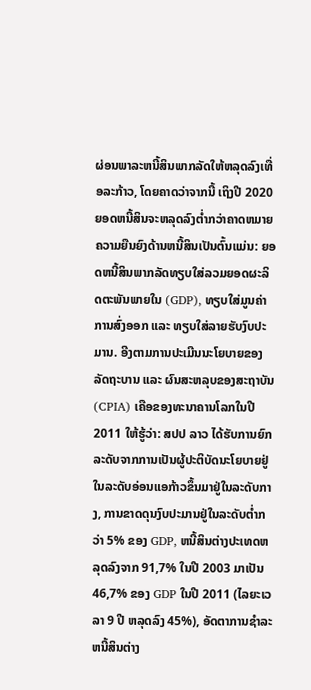ຜ່ອນພາລະຫນີ້ສິນພາກລັດໃຫ້ຫລຸດລົງເທື່ອລະກ້າວ, ໂດຍຄາດວ່າຈາກນີ້ ເຖິງປີ 2020 ຍອດຫນີ້ສິນຈະຫລຸດລົງຕ່ຳກວ່າຄາດຫມາຍຄວາມຍືນຍົງດ້ານຫນີ້ສິນເປັນຕົ້ນແມ່ນ: ຍອດຫນີ້ສິນພາກລັດທຽບໃສ່ລວມຍອດຜະລິດຕະພັນພາຍໃນ (GDP), ທຽບໃສ່ມູນຄ່າການສົ່ງອອກ ແລະ ທຽບໃສ່ລາຍຮັບງົບປະມານ. ອີງຕາມການປະເມີນນະໂຍບາຍຂອງລັດຖະບານ ແລະ ຜົນສະຫລຸບຂອງສະຖາບັນ (CPIA) ເຄືອຂອງທະນາຄານໂລກໃນປີ 2011 ໃຫ້ຮູ້ວ່າ: ສປປ ລາວ ໄດ້ຮັບການຍົກລະດັບຈາກການເປັນຜູ້ປະຕິບັດນະໂຍບາຍຢູ່ໃນລະດັບອ່ອນແອກ້າວຂຶ້ນມາຢູ່ໃນລະດັບກາງ, ການຂາດດຸນງົບປະມານຢູ່ໃນລະດັບຕ່ຳກວ່າ 5% ຂອງ GDP, ຫນີ້ສິນຕ່າງປະເທດຫລຸດລົງຈາກ 91,7% ໃນປີ 2003 ມາເປັນ 46,7% ຂອງ GDP ໃນປີ 2011 (ໄລຍະເວລາ 9 ປີ ຫລຸດລົງ 45%), ອັດຕາການຊຳລະຫນີ້ສິນຕ່າງ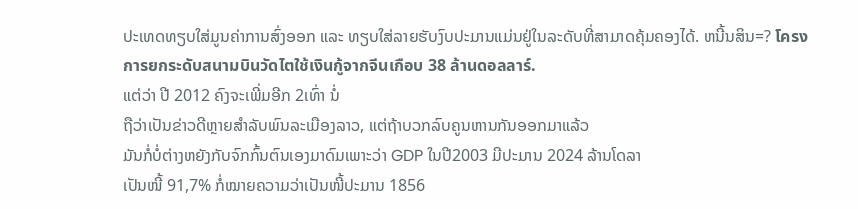ປະເທດທຽບໃສ່ມູນຄ່າການສົ່ງອອກ ແລະ ທຽບໃສ່ລາຍຮັບງົບປະມານແມ່ນຢູ່ໃນລະດັບທີ່ສາມາດຄຸ້ມຄອງໄດ້. ຫນີ້ນສິນ=? โครงการยกระดับสนามบินวัดไตใช้เงินกู้จากจีนเกือบ 38 ล้านดอลลาร์.
ແຕ່ວ່າ ປີ 2012 ຄົງຈະເພີ່ມອີກ 2ເທົ່າ ນໍ່
ຖືວ່າເປັນຂ່າວດີຫຼາຍສໍາລັບພົນລະເມືອງລາວ, ແຕ່ຖ້າບວກລົບຄູນຫານກັນອອກມາແລ້ວ
ມັນກໍ່ບໍ່ຕ່າງຫຍັງກັບຈົກກົ້ນຕົນເອງມາດົມເພາະວ່າ GDP ໃນປີ2003 ມີປະມານ 2024 ລ້ານໂດລາ
ເປັນໜີ້ 91,7% ກໍ່ໝາຍຄວາມວ່າເປັນໜີ້ປະມານ 1856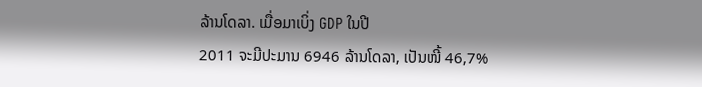ລ້ານໂດລາ. ເມື່ອມາເບິ່ງ GDP ໃນປີ
2011 ຈະມີປະມານ 6946 ລ້ານໂດລາ, ເປັນໜີ້ 46,7%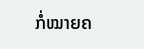ກໍ່ໝາຍຄ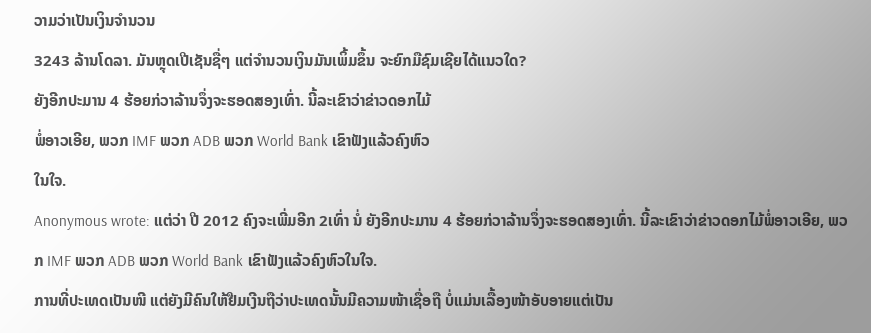ວາມວ່າເປັນເງິນຈໍານວນ
3243 ລ້ານໂດລາ. ມັນຫຼຸດເປີເຊັນຊື່ໆ ແຕ່ຈໍານວນເງິນມັນເພິ້ມຂຶ້ນ ຈະຍົກມືຊົມເຊີຍໄດ້ແນວໃດ?
ຍັງອີກປະມານ 4 ຮ້ອຍກ່ວາລ້ານຈຶ່ງຈະຮອດສອງເທົ່າ. ນີ້ລະເຂົາວ່າຂ່າວດອກໄມ້
ພໍ່ອາວເອີຍ, ພວກ IMF ພວກ ADB ພວກ World Bank ເຂົາຟັງແລ້ວຄົງຫົວ
ໃນໃຈ.
Anonymous wrote: ແຕ່ວ່າ ປີ 2012 ຄົງຈະເພີ່ມອີກ 2ເທົ່າ ນໍ່ ຍັງອີກປະມານ 4 ຮ້ອຍກ່ວາລ້ານຈຶ່ງຈະຮອດສອງເທົ່າ. ນີ້ລະເຂົາວ່າຂ່າວດອກໄມ້ພໍ່ອາວເອີຍ, ພວກ IMF ພວກ ADB ພວກ World Bank ເຂົາຟັງແລ້ວຄົງຫົວໃນໃຈ.
ການທີ່ປະເທດເປັນໜີ ແຕ່ຍັງມີຄົນໃຫ້ຢືມເງີນຖືວ່າປະເທດນັ້ນມີຄວາມໜ້າເຊື່ອຖື ບໍ່ແມ່ນເລື້ອງໜ້າອັບອາຍແຕ່ເປັນ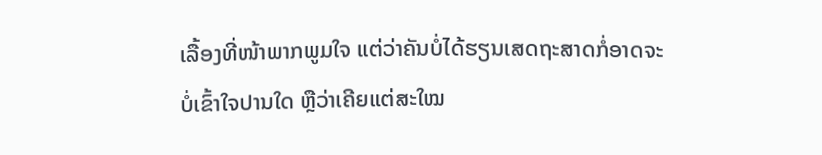ເລື້ອງທີ່ໜ້າພາກພູມໃຈ ແຕ່ວ່າຄັນບໍ່ໄດ້ຮຽນເສດຖະສາດກໍ່ອາດຈະບໍ່ເຂົ້າໃຈປານໃດ ຫຼືວ່າເຄີຍແຕ່ສະໃໝ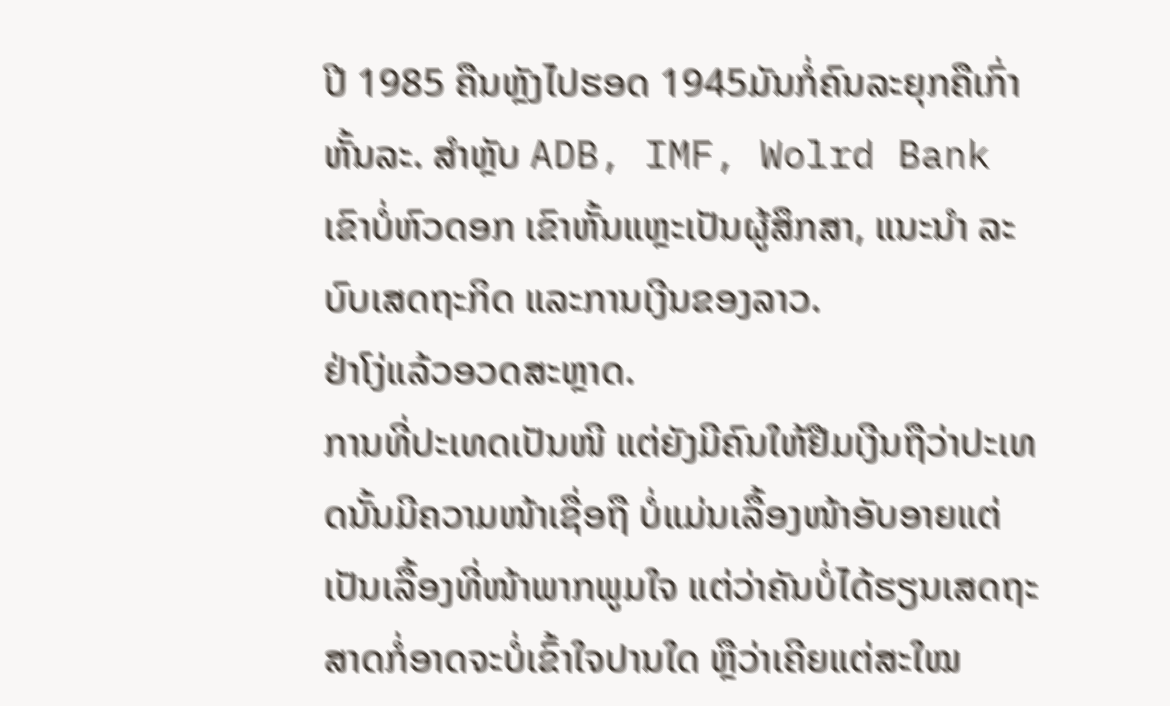ປີ 1985 ຄືນຫຼັງໄປຮອດ 1945ມັນກໍ່ຄົນລະຍຸກຄືເກົ່າຫັ້ນລະ. ສຳຫຼັບ ADB, IMF, Wolrd Bank ເຂົາບໍ່ຫົວດອກ ເຂົາຫັ້ນແຫຼະເປັນຜູ້ສຶກສາ, ແນະນຳ ລະບົບເສດຖະກິດ ແລະການເງີນຂອງລາວ.
ຢ່າໂງ່ແລ້ວອວດສະຫຼາດ.
ການທີ່ປະເທດເປັນໜີ ແຕ່ຍັງມີຄົນໃຫ້ຢືມເງີນຖືວ່າປະເທດນັ້ນມີຄວາມໜ້າເຊື່ອຖື ບໍ່ແມ່ນເລື້ອງໜ້າອັບອາຍແຕ່ເປັນເລື້ອງທີ່ໜ້າພາກພູມໃຈ ແຕ່ວ່າຄັນບໍ່ໄດ້ຮຽນເສດຖະສາດກໍ່ອາດຈະບໍ່ເຂົ້າໃຈປານໃດ ຫຼືວ່າເຄີຍແຕ່ສະໃໝ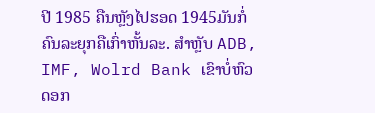ປີ 1985 ຄືນຫຼັງໄປຮອດ 1945ມັນກໍ່ຄົນລະຍຸກຄືເກົ່າຫັ້ນລະ. ສຳຫຼັບ ADB, IMF, Wolrd Bank ເຂົາບໍ່ຫົວດອກ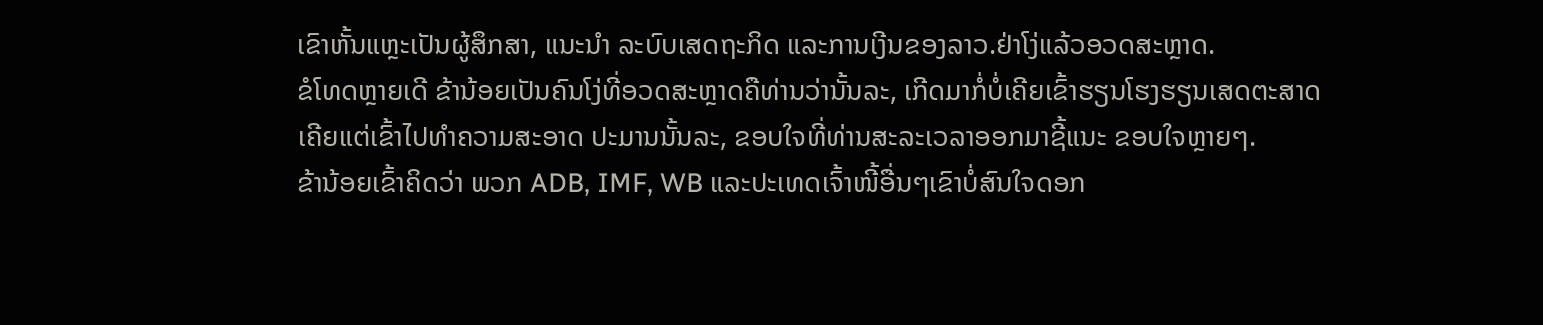ເຂົາຫັ້ນແຫຼະເປັນຜູ້ສຶກສາ, ແນະນຳ ລະບົບເສດຖະກິດ ແລະການເງີນຂອງລາວ.ຢ່າໂງ່ແລ້ວອວດສະຫຼາດ.
ຂໍໂທດຫຼາຍເດີ ຂ້ານ້ອຍເປັນຄົນໂງ່ທີ່ອວດສະຫຼາດຄືທ່ານວ່ານັ້ນລະ, ເກີດມາກໍ່ບໍ່ເຄີຍເຂົ້າຮຽນໂຮງຮຽນເສດຕະສາດ
ເຄີຍແຕ່ເຂົ້າໄປທໍາຄວາມສະອາດ ປະມານນັ້ນລະ, ຂອບໃຈທີ່ທ່ານສະລະເວລາອອກມາຊີ້ແນະ ຂອບໃຈຫຼາຍໆ.
ຂ້ານ້ອຍເຂົ້າຄິດວ່າ ພວກ ADB, IMF, WB ແລະປະເທດເຈົ້າໜີ້ອື່ນໆເຂົາບໍ່ສົນໃຈດອກ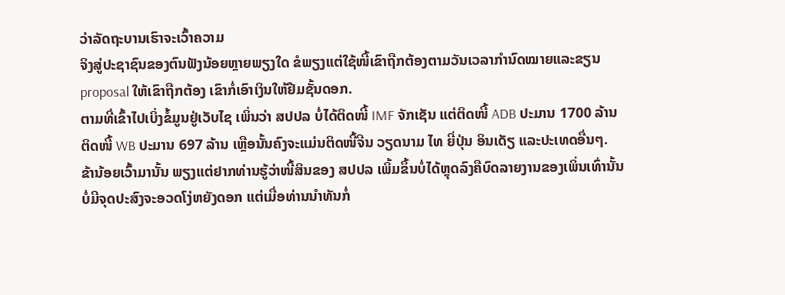ວ່າລັດຖະບານເຮົາຈະເວົ້າຄວາມ
ຈິງສູ່ປະຊາຊົນຂອງຕົນຟັງນ້ອຍຫຼາຍພຽງໃດ ຂໍພຽງແຕ່ໃຊ້ໜີ້ເຂົາຖືກຕ້ອງຕາມວັນເວລາກໍານົດໝາຍແລະຂຽນ
proposal ໃຫ້ເຂົາຖືກຕ້ອງ ເຂົາກໍ່ເອົາເງິນໃຫ້ຢືມຊັ້ນດອກ.
ຕາມທີ່ເຂົ້າໄປເບິ່ງຂໍ້ມູນຢູ່ເວັບໄຊ ເພິ່ນວ່າ ສປປລ ບໍ່ໄດ້ຕິດໜີ້ IMF ຈັກເຊັນ ແຕ່ຕິດໜີ້ ADB ປະມານ 1700 ລ້ານ
ຕິດໜີ້ WB ປະມານ 697 ລ້ານ ເຫຼືອນັ້ນຄົງຈະແມ່ນຕິດໜີ້ຈີນ ວຽດນາມ ໄທ ຍີ່ປຸ່ນ ອິນເດັຽ ແລະປະເທດອື່ນໆ.
ຂ້ານ້ອຍເວົ້າມານັ້ນ ພຽງແຕ່ຢາກທ່ານຮູ້ວ່າໜີ້ສິນຂອງ ສປປລ ເພິ້ມຂຶ້ນບໍ່ໄດ້ຫຼຸດລົງຄືບົດລາຍງານຂອງເພິ່ນເທົ່ານັ້ນ
ບໍ່ມີຈຸດປະສົງຈະອວດໂງ່ຫຍັງດອກ ແຕ່ເມື່ອທ່ານນໍາທັນກໍ່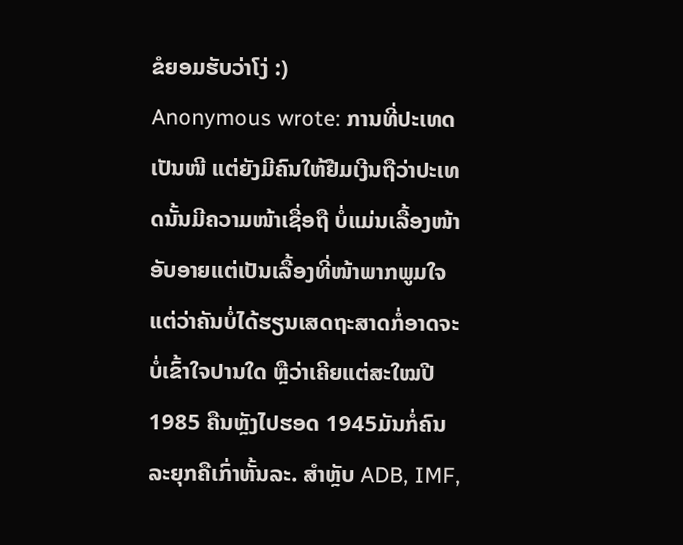ຂໍຍອມຮັບວ່າໂງ່ :)
Anonymous wrote: ການທີ່ປະເທດເປັນໜີ ແຕ່ຍັງມີຄົນໃຫ້ຢືມເງີນຖືວ່າປະເທດນັ້ນມີຄວາມໜ້າເຊື່ອຖື ບໍ່ແມ່ນເລື້ອງໜ້າອັບອາຍແຕ່ເປັນເລື້ອງທີ່ໜ້າພາກພູມໃຈ ແຕ່ວ່າຄັນບໍ່ໄດ້ຮຽນເສດຖະສາດກໍ່ອາດຈະບໍ່ເຂົ້າໃຈປານໃດ ຫຼືວ່າເຄີຍແຕ່ສະໃໝປີ 1985 ຄືນຫຼັງໄປຮອດ 1945ມັນກໍ່ຄົນລະຍຸກຄືເກົ່າຫັ້ນລະ. ສຳຫຼັບ ADB, IMF,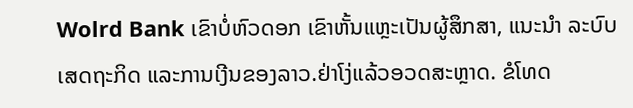Wolrd Bank ເຂົາບໍ່ຫົວດອກ ເຂົາຫັ້ນແຫຼະເປັນຜູ້ສຶກສາ, ແນະນຳ ລະບົບເສດຖະກິດ ແລະການເງີນຂອງລາວ.ຢ່າໂງ່ແລ້ວອວດສະຫຼາດ. ຂໍໂທດ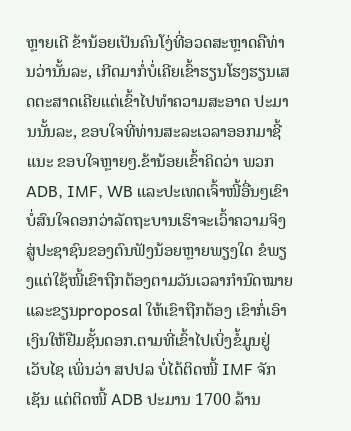ຫຼາຍເດີ ຂ້ານ້ອຍເປັນຄົນໂງ່ທີ່ອວດສະຫຼາດຄືທ່ານວ່ານັ້ນລະ, ເກີດມາກໍ່ບໍ່ເຄີຍເຂົ້າຮຽນໂຮງຮຽນເສດຕະສາດເຄີຍແຕ່ເຂົ້າໄປທໍາຄວາມສະອາດ ປະມານນັ້ນລະ, ຂອບໃຈທີ່ທ່ານສະລະເວລາອອກມາຊີ້ແນະ ຂອບໃຈຫຼາຍໆ.ຂ້ານ້ອຍເຂົ້າຄິດວ່າ ພວກ ADB, IMF, WB ແລະປະເທດເຈົ້າໜີ້ອື່ນໆເຂົາບໍ່ສົນໃຈດອກວ່າລັດຖະບານເຮົາຈະເວົ້າຄວາມຈິງສູ່ປະຊາຊົນຂອງຕົນຟັງນ້ອຍຫຼາຍພຽງໃດ ຂໍພຽງແຕ່ໃຊ້ໜີ້ເຂົາຖືກຕ້ອງຕາມວັນເວລາກໍານົດໝາຍແລະຂຽນproposal ໃຫ້ເຂົາຖືກຕ້ອງ ເຂົາກໍ່ເອົາເງິນໃຫ້ຢືມຊັ້ນດອກ.ຕາມທີ່ເຂົ້າໄປເບິ່ງຂໍ້ມູນຢູ່ເວັບໄຊ ເພິ່ນວ່າ ສປປລ ບໍ່ໄດ້ຕິດໜີ້ IMF ຈັກເຊັນ ແຕ່ຕິດໜີ້ ADB ປະມານ 1700 ລ້ານ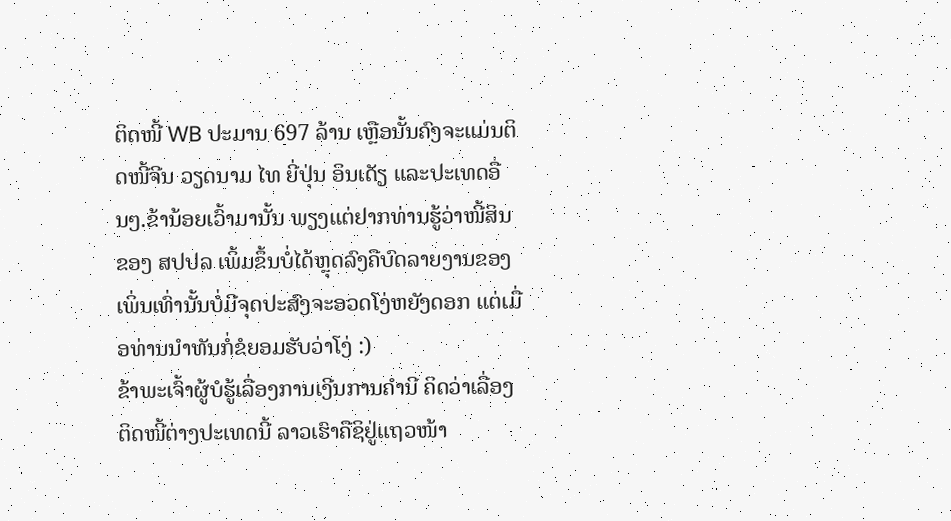ຕິດໜີ້ WB ປະມານ 697 ລ້ານ ເຫຼືອນັ້ນຄົງຈະແມ່ນຕິດໜີ້ຈີນ ວຽດນາມ ໄທ ຍີ່ປຸ່ນ ອິນເດັຽ ແລະປະເທດອື່ນໆ.ຂ້ານ້ອຍເວົ້າມານັ້ນ ພຽງແຕ່ຢາກທ່ານຮູ້ວ່າໜີ້ສິນຂອງ ສປປລ ເພິ້ມຂຶ້ນບໍ່ໄດ້ຫຼຸດລົງຄືບົດລາຍງານຂອງເພິ່ນເທົ່ານັ້ນບໍ່ມີຈຸດປະສົງຈະອວດໂງ່ຫຍັງດອກ ແຕ່ເມື່ອທ່ານນໍາທັນກໍ່ຂໍຍອມຮັບວ່າໂງ່ :)
ຂ້າພະເຈົ້າຜູ້ບໍຮູ້ເລື່ອງການເງີນການຄຳນີ ຄິດວ່າເລື່ອງຕິດໜີ້ຕ່າງປະເທດນີ້ ລາວເຮົາຄືຊິຢູ່ແຖວໜ້າ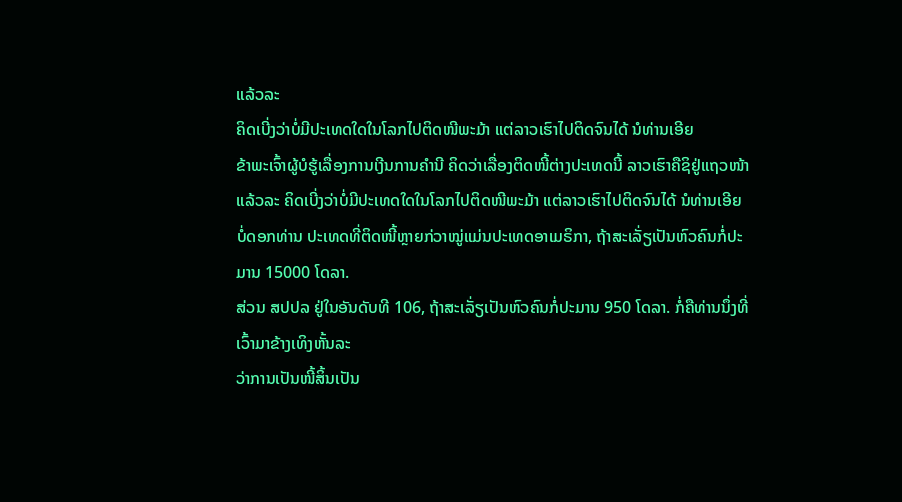ແລ້ວລະ
ຄິດເບີ່ງວ່າບໍ່ມີປະເທດໃດໃນໂລກໄປຕິດໜີພະມ້າ ແຕ່ລາວເຮົາໄປຕິດຈົນໄດ້ ນໍທ່ານເອີຍ
ຂ້າພະເຈົ້າຜູ້ບໍຮູ້ເລື່ອງການເງີນການຄຳນີ ຄິດວ່າເລື່ອງຕິດໜີ້ຕ່າງປະເທດນີ້ ລາວເຮົາຄືຊິຢູ່ແຖວໜ້າແລ້ວລະ ຄິດເບີ່ງວ່າບໍ່ມີປະເທດໃດໃນໂລກໄປຕິດໜີພະມ້າ ແຕ່ລາວເຮົາໄປຕິດຈົນໄດ້ ນໍທ່ານເອີຍ
ບໍ່ດອກທ່ານ ປະເທດທີ່ຕິດໜີ້ຫຼາຍກ່ວາໝູ່ແມ່ນປະເທດອາເມຣິກາ, ຖ້າສະເລັ່ຽເປັນຫົວຄົນກໍ່ປະມານ 15000 ໂດລາ.
ສ່ວນ ສປປລ ຢູ່ໃນອັນດັບທີ 106, ຖ້າສະເລັ່ຽເປັນຫົວຄົນກໍ່ປະມານ 950 ໂດລາ. ກໍ່ຄືທ່ານນຶ່ງທີ່ເວົ້າມາຂ້າງເທິງຫັ້ນລະ
ວ່າການເປັນໜີ້ສິ້ນເປັນ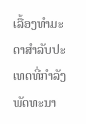ເລື້ອງທໍາມະດາສໍາລັບປະເທດທີ່ກໍາລັງພັດທະນາ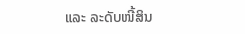ແລະ ລະດັບໜີ້ສິນ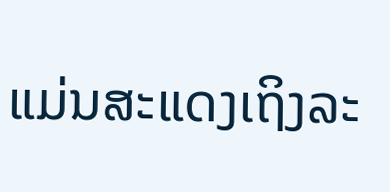ແມ່ນສະແດງເຖິງລະ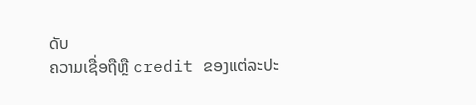ດັບ
ຄວາມເຊື່ອຖືຫຼື credit ຂອງແຕ່ລະປະ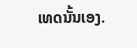ເທດນັ້ນເອງ.